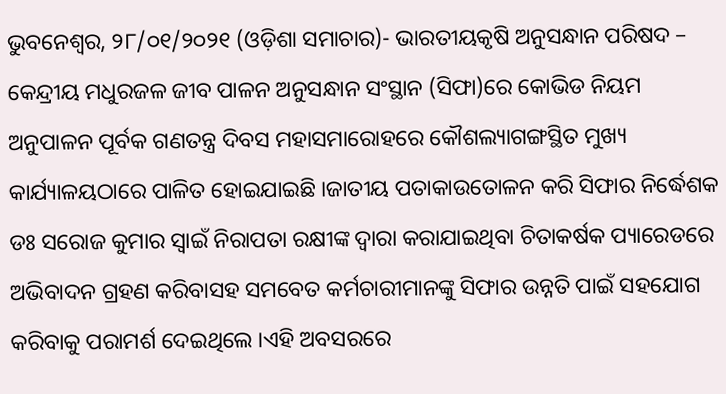ଭୁବନେଶ୍ୱର, ୨୮/୦୧/୨୦୨୧ (ଓଡ଼ିଶା ସମାଚାର)- ଭାରତୀୟକୃଷି ଅନୁସନ୍ଧାନ ପରିଷଦ – କେନ୍ଦ୍ରୀୟ ମଧୁରଜଳ ଜୀବ ପାଳନ ଅନୁସନ୍ଧାନ ସଂସ୍ଥାନ (ସିଫା)ରେ କୋଭିଡ ନିୟମ ଅନୁପାଳନ ପୂର୍ବକ ଗଣତନ୍ତ୍ର ଦିବସ ମହାସମାରୋହରେ କୌଶଲ୍ୟାଗଙ୍ଗସ୍ଥିତ ମୁଖ୍ୟ କାର୍ଯ୍ୟାଳୟଠାରେ ପାଳିତ ହୋଇଯାଇଛି ।ଜାତୀୟ ପତାକାଉତୋଳନ କରି ସିଫାର ନିର୍ଦ୍ଧେଶକ ଡଃ ସରୋଜ କୁମାର ସ୍ୱାଇଁ ନିରାପତା ରକ୍ଷୀଙ୍କ ଦ୍ୱାରା କରାଯାଇଥିବା ଚିତାକର୍ଷକ ପ୍ୟାରେଡରେ ଅଭିବାଦନ ଗ୍ରହଣ କରିବାସହ ସମବେତ କର୍ମଚାରୀମାନଙ୍କୁ ସିଫାର ଉନ୍ନତି ପାଇଁ ସହଯୋଗ କରିବାକୁ ପରାମର୍ଶ ଦେଇଥିଲେ ।ଏହି ଅବସରରେ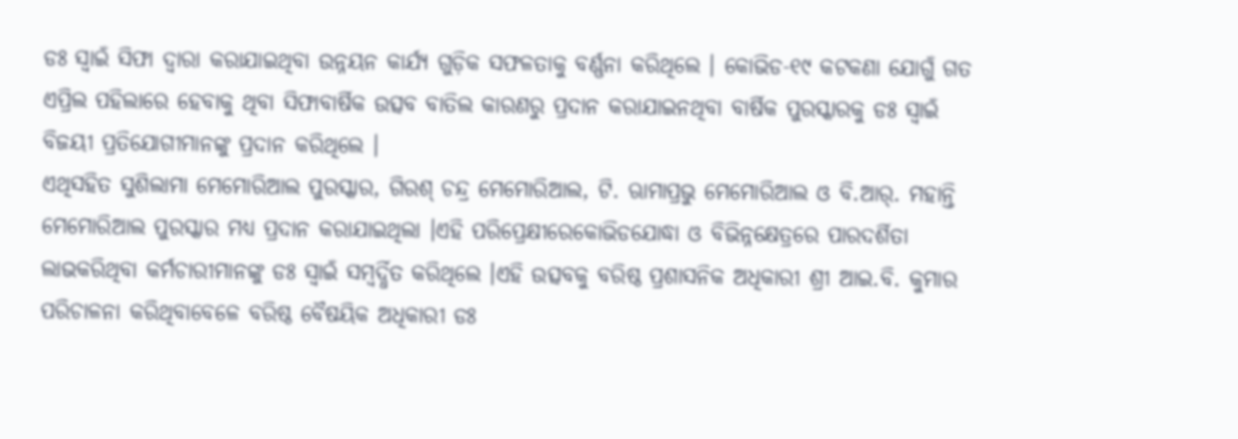ଡଃ ସ୍ୱାଇଁ ସିଫା ଦ୍ୱାରା କରାଯାଇଥିବା ଉନ୍ନୟନ କାର୍ଯ୍ୟ ଗୁଡ଼ିକ ସଫଳତାକୁ ବର୍ଣ୍ଣନା କରିଥିଲେ । କୋଭିଡ-୧୯ କଟକଣା ଯୋଗୁଁ ଗତ ଏପ୍ରିଲ ପହିଲାରେ ହେବାକୁ ଥିବା ସିଫାବାର୍ଷିକ ଉତ୍ସବ ବାତିଲ କାରଣରୁ ପ୍ରଦାନ କରାଯାଇନଥିବା ବାର୍ଷିକ ପୁରସ୍କାରକୁ ଡଃ ସ୍ୱାଇଁ ବିଜୟୀ ପ୍ରତିଯୋଗୀମାନଙ୍କୁ ପ୍ରଦାନ କରିଥିଲେ ।
ଏଥିସହିତ ସୁଶିଲାମା ମେମୋରିଆଲ ପୁରସ୍କାର, ଗିରଶ୍ ଚନ୍ଦ୍ର ମେମୋରିଆଲ, ଟି. ଋାମାପ୍ରଭୁ ମେମୋରିଆଲ ଓ ବି.ଆର୍. ମହାନ୍ତି ମେମୋରିଆଲ ପୁରସ୍କାର ମଧ୍ୟ ପ୍ରଦାନ କରାଯାଇଥିଲା ।ଏହି ପରିପ୍ରେକ୍ଷୀରେକୋଭିଡଯୋଦ୍ଧା ଓ ବିଭିନ୍ନକ୍ଷେତ୍ରରେ ପାରଦର୍ଶିତା ଲାଭକରିଥିବା କର୍ମଚାରୀମାନଙ୍କୁ ଡଃ ସ୍ୱାଇଁ ସମ୍ବର୍ଦ୍ଧିତ କରିଥିଲେ ।ଏହି ଉତ୍ସବକୁ ବରିଷ୍ଠ ପ୍ରଶାସନିକ ଅଧିକାରୀ ଶ୍ରୀ ଆଇ.ବି. କୁମାର ପରିଚାଳନା କରିଥିବାବେଳେ ବରିଷ୍ଠ ବୈଷୟିକ ଅଧିକାରୀ ଡଃ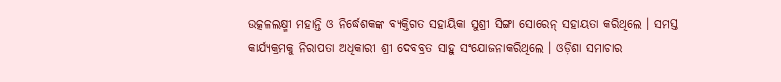ଉତ୍କଳଲକ୍ଷ୍ମୀ ମହାନ୍ତି ଓ ନିର୍ଦ୍ଧେଶକଙ୍କ ବ୍ୟକ୍ତିଗତ ସହାୟିକା ସୁଶ୍ରୀ ସିଙ୍ଗା ସୋରେନ୍ ସହାୟତା କରିଥିଲେ । ସମସ୍ତ କାର୍ଯ୍ୟକ୍ରମକୁ ନିରାପତା ଅଧିକାରୀ ଶ୍ରୀ ଦେବବ୍ରତ ସାହୁ ସଂଯୋଜନାକରିଥିଲେ । ଓଡ଼ିଶା ସମାଚାର